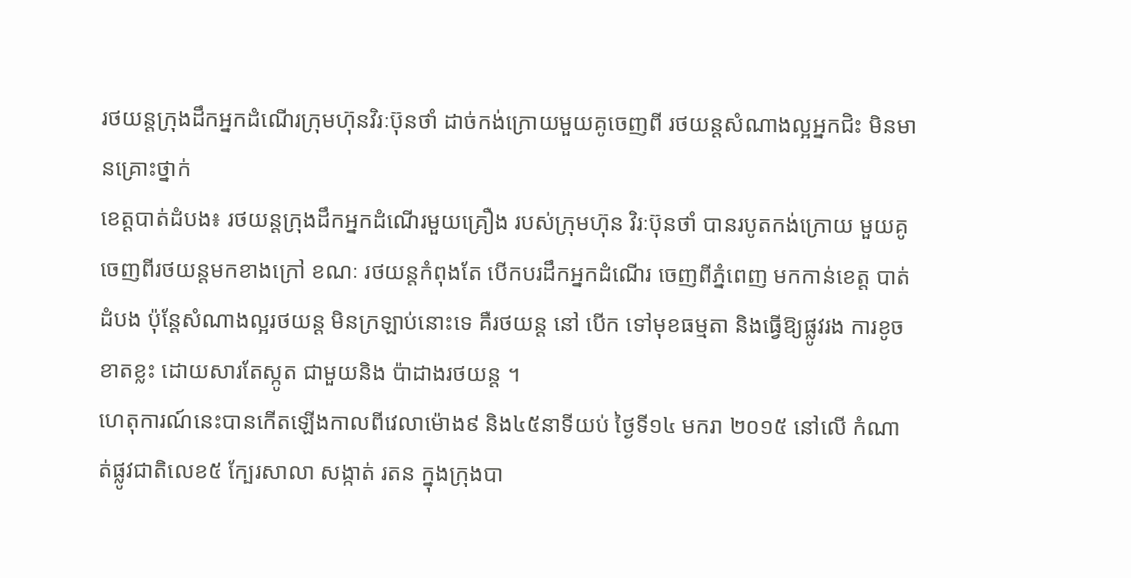រថយន្តក្រុងដឹកអ្នកដំណើរក្រុមហ៊ុនវិរៈប៊ុនថាំ ដាច់កង់ក្រោយមួយគូចេញពី រថយន្តសំណាងល្អអ្នកជិះ មិនមានគ្រោះថ្នាក់
ខេត្តបាត់ដំបង៖ រថយន្តក្រុងដឹកអ្នកដំណើរមួយគ្រឿង របស់ក្រុមហ៊ុន វិរៈប៊ុនថាំ បានរបូតកង់ក្រោយ មួយគូចេញពីរថយន្តមកខាងក្រៅ ខណៈ រថយន្តកំពុងតែ បើកបរដឹកអ្នកដំណើរ ចេញពីភ្នំពេញ មកកាន់ខេត្ត បាត់ដំបង ប៉ុន្តែសំណាងល្អរថយន្ត មិនក្រឡាប់នោះទេ គឺរថយន្ត នៅ បើក ទៅមុខធម្មតា និងធ្វើឱ្យផ្លូវរង ការខូចខាតខ្លះ ដោយសារតែស្កូត ជាមួយនិង ប៉ាដាងរថយន្ត ។
ហេតុការណ៍នេះបានកើតឡើងកាលពីវេលាម៉ោង៩ និង៤៥នាទីយប់ ថ្ងៃទី១៤ មករា ២០១៥ នៅលើ កំណាត់ផ្លូវជាតិលេខ៥ ក្បែរសាលា សង្កាត់ រតន ក្នុងក្រុងបា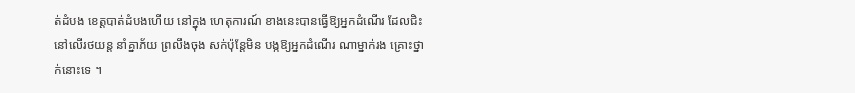ត់ដំបង ខេត្តបាត់ដំបងហើយ នៅក្នុង ហេតុការណ៍ ខាងនេះបានធ្វើឱ្យអ្នកដំណើរ ដែលជិះនៅលើរថយន្ត នាំគ្នាភ័យ ព្រលឹងចុង សក់ប៉ុន្តែមិន បង្កឱ្យអ្នកដំណើរ ណាម្នាក់រង គ្រោះថ្នាក់នោះទេ ។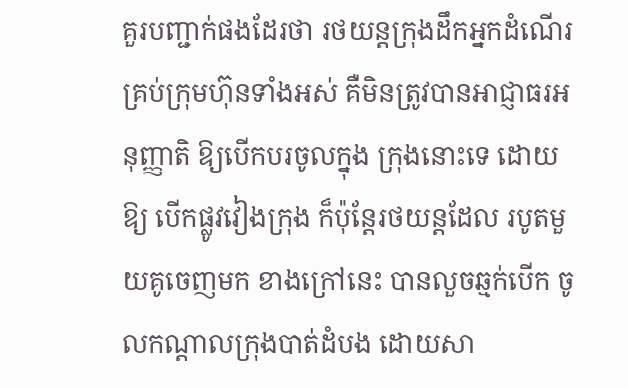គួរបញ្ជាក់ផងដែរថា រថយន្តក្រុងដឹកអ្នកដំណើរគ្រប់ក្រុមហ៊ុនទាំងអស់ គឺមិនត្រូវបានអាជ្ញាធរអនុញ្ញាតិ ឱ្យបើកបរចូលក្នុង ក្រុងនោះទេ ដោយឱ្យ បើកផ្លូវវៀងក្រុង ក៏ប៉ុន្តែរថយន្តដែល របូតមួយគូចេញមក ខាងក្រៅនេះ បានលួចឆ្មក់បើក ចូលកណ្តាលក្រុងបាត់ដំបង ដោយសា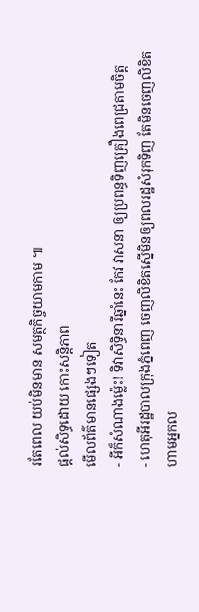រតែពេល យប់មិនមាន សមត្ថកិច្ចយាមកាម ៕
ផ្តល់សិទ្ធដោយ កោះសន្តិភាព
មើលព័ត៌មានផ្សេងៗទៀត
- អីក៏សំណាងម្ល៉េះ! ទិវាសិទ្ធិនារីឆ្នាំនេះ កែវ វាសនា ឲ្យប្រពន្ធទិញគ្រឿងពេជ្រតាមចិត្ត
- ហេតុអីរដ្ឋបាលក្រុងភ្នំពេញ ចេញលិខិតស្នើមិនឲ្យពលរដ្ឋសំរុកទិញ តែមិនចេញលិខិតហាមអ្នកល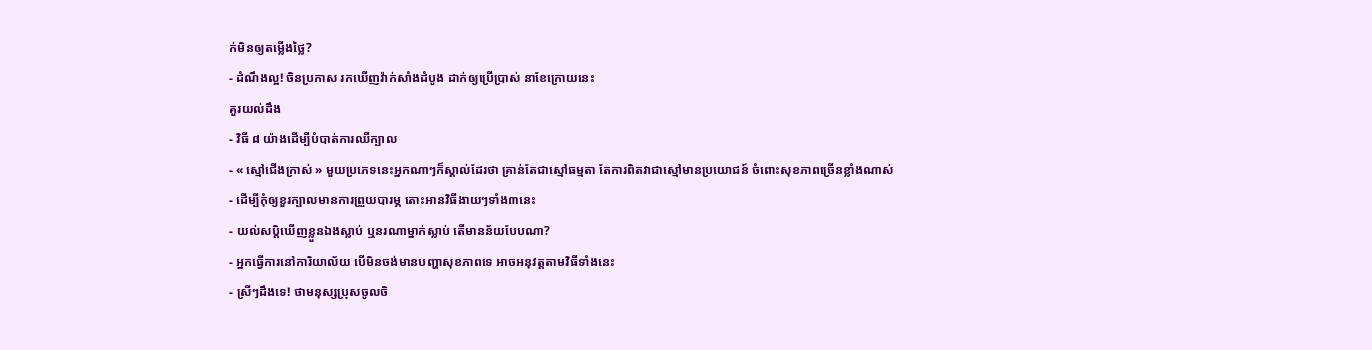ក់មិនឲ្យតម្លើងថ្លៃ?
- ដំណឹងល្អ! ចិនប្រកាស រកឃើញវ៉ាក់សាំងដំបូង ដាក់ឲ្យប្រើប្រាស់ នាខែក្រោយនេះ
គួរយល់ដឹង
- វិធី ៨ យ៉ាងដើម្បីបំបាត់ការឈឺក្បាល
- « ស្មៅជើងក្រាស់ » មួយប្រភេទនេះអ្នកណាៗក៏ស្គាល់ដែរថា គ្រាន់តែជាស្មៅធម្មតា តែការពិតវាជាស្មៅមានប្រយោជន៍ ចំពោះសុខភាពច្រើនខ្លាំងណាស់
- ដើម្បីកុំឲ្យខួរក្បាលមានការព្រួយបារម្ភ តោះអានវិធីងាយៗទាំង៣នេះ
- យល់សប្តិឃើញខ្លួនឯងស្លាប់ ឬនរណាម្នាក់ស្លាប់ តើមានន័យបែបណា?
- អ្នកធ្វើការនៅការិយាល័យ បើមិនចង់មានបញ្ហាសុខភាពទេ អាចអនុវត្តតាមវិធីទាំងនេះ
- ស្រីៗដឹងទេ! ថាមនុស្សប្រុសចូលចិ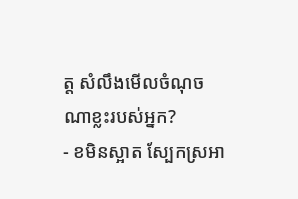ត្ត សំលឹងមើលចំណុចណាខ្លះរបស់អ្នក?
- ខមិនស្អាត ស្បែកស្រអា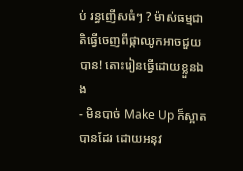ប់ រន្ធញើសធំៗ ? ម៉ាស់ធម្មជាតិធ្វើចេញពីផ្កាឈូកអាចជួយបាន! តោះរៀនធ្វើដោយខ្លួនឯង
- មិនបាច់ Make Up ក៏ស្អាតបានដែរ ដោយអនុវ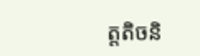ត្តតិចនិ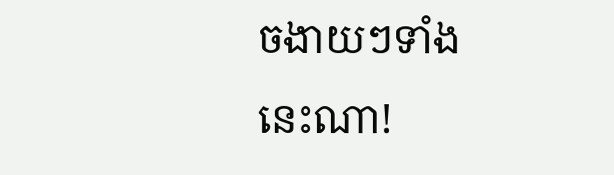ចងាយៗទាំងនេះណា!